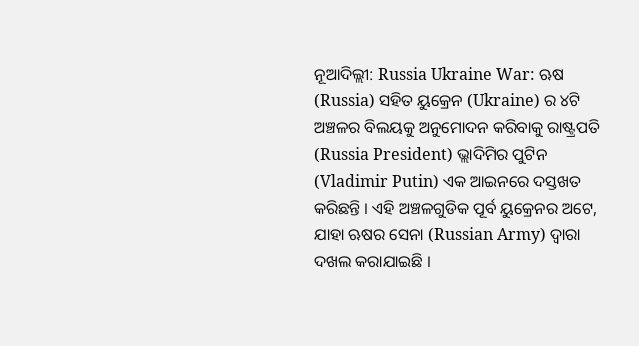ନୂଆଦିଲ୍ଲୀ: Russia Ukraine War: ଋଷ (Russia) ସହିତ ୟୁକ୍ରେନ (Ukraine) ର ୪ଟି ଅଞ୍ଚଳର ବିଲୟକୁ ଅନୁମୋଦନ କରିବାକୁ ରାଷ୍ଟ୍ରପତି (Russia President) ଭ୍ଲାଦିମିର ପୁଟିନ (Vladimir Putin) ଏକ ଆଇନରେ ଦସ୍ତଖତ କରିଛନ୍ତି । ଏହି ଅଞ୍ଚଳଗୁଡିକ ପୂର୍ବ ୟୁକ୍ରେନର ଅଟେ, ଯାହା ଋଷର ସେନା (Russian Army) ଦ୍ୱାରା ଦଖଲ କରାଯାଇଛି ।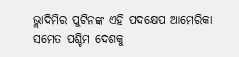ଭ୍ଲାଦିମିର ପୁଟିନଙ୍କ ଏହି ପଦକ୍ଷେପ ଆମେରିକା ସମେତ ପଶ୍ଚିମ ଦେଶକୁ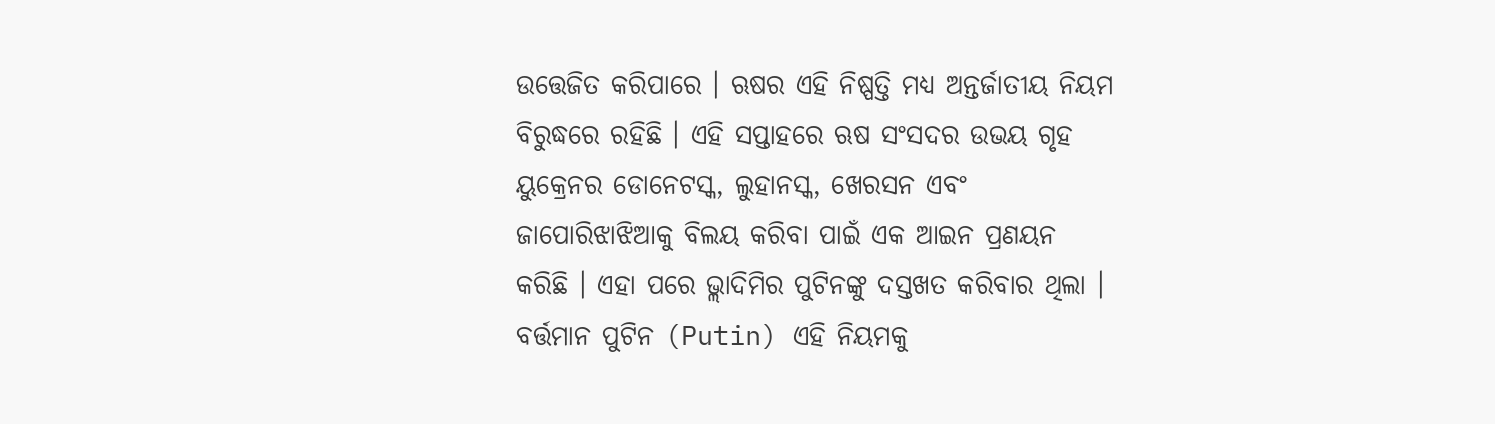ଉତ୍ତେଜିତ କରିପାରେ । ଋଷର ଏହି ନିଷ୍ପତ୍ତି ମଧ୍ୟ ଅନ୍ତର୍ଜାତୀୟ ନିୟମ ବିରୁଦ୍ଧରେ ରହିଛି । ଏହି ସପ୍ତାହରେ ଋଷ ସଂସଦର ଉଭୟ ଗୃହ ୟୁକ୍ରେନର ଡୋନେଟସ୍କ, ଲୁହାନସ୍କ, ଖେରସନ ଏବଂ ଜାପୋରିଝାଝିଆକୁ ବିଲୟ କରିବା ପାଇଁ ଏକ ଆଇନ ପ୍ରଣୟନ କରିଛି । ଏହା ପରେ ଭ୍ଲାଦିମିର ପୁଟିନଙ୍କୁ ଦସ୍ତଖତ କରିବାର ଥିଲା । ବର୍ତ୍ତମାନ ପୁଟିନ (Putin) ଏହି ନିୟମକୁ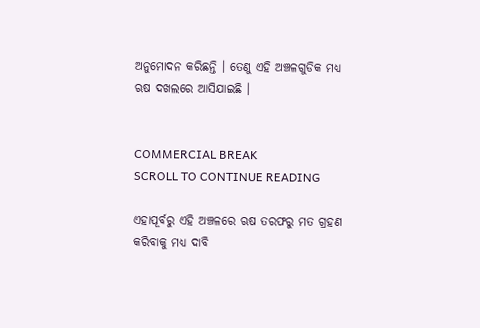ଅନୁମୋଦନ କରିଛନ୍ତି । ତେଣୁ ଏହି ଅଞ୍ଚଳଗୁଡିକ ମଧ୍ୟ ଋଷ ଦଖଲରେ ଆସିଯାଇଛି ।


COMMERCIAL BREAK
SCROLL TO CONTINUE READING

ଏହାପୂର୍ବରୁ ଏହି ଅଞ୍ଚଳରେ ଋଷ ତରଫରୁ ମତ ଗ୍ରହଣ କରିବାକୁ ମଧ୍ୟ ଦାବି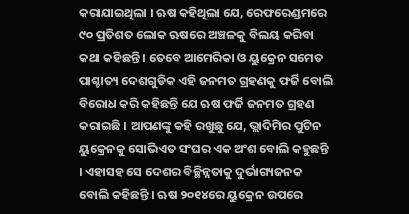କରାଯାଇଥିଲା । ଋଷ କହିଥିଲା ଯେ, ରେଫରେଣ୍ଡମରେ ୯୦ ପ୍ରତିଶତ ଲୋକ ଋଷରେ ଅଞ୍ଚଳକୁ ବିଲୟ କରିବା କଥା କହିଛନ୍ତି । ତେବେ ଆମେରିକା ଓ ୟୁକ୍ରେନ ସମେତ ପାଶ୍ଚାତ୍ୟ ଦେଶଗୁଡିକ ଏହି ଜନମତ ଗ୍ରହଣକୁ ଫର୍ଜି ବୋଲି ବିରୋଧ କରି କହିଛନ୍ତି ଯେ ଋଷ ଫର୍ଜି ଜନମତ ଗ୍ରହଣ କରାଇଛି । ଆପଣଙ୍କୁ କହି ରଖୁଛୁ ଯେ, ଭ୍ଲାଦିମିର ପୁଟିନ ୟୁକ୍ରେନକୁ ସୋଭିଏତ ସଂଘର ଏକ ଅଂଶ ବୋଲି କହୁଛନ୍ତି । ଏହାସହ ସେ ଦେଶର ବିଚ୍ଛିନ୍ନତାକୁ ଦୁର୍ଭାଗ୍ୟଜନକ ବୋଲି କହିଛନ୍ତି । ଋଷ ୨୦୧୪ରେ ୟୁକ୍ରେନ ଉପରେ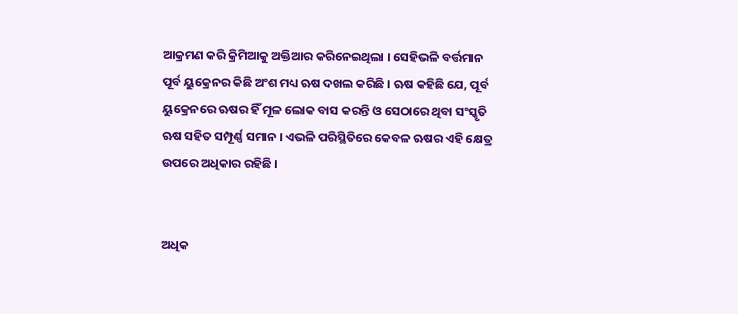ଆକ୍ରମଣ କରି କ୍ରିମିଆକୁ ଅକ୍ତିଆର କରିନେଇଥିଲା । ସେହିଭଳି ବର୍ତ୍ତମାନ ପୂର୍ବ ୟୁକ୍ରେନର କିଛି ଅଂଶ ମଧ୍ୟ ଋଷ ଦଖଲ କରିଛି । ଋଷ କହିଛି ଯେ, ପୂର୍ବ ୟୁକ୍ରେନରେ ଋଷର ହିଁ ମୂଳ ଲୋକ ବାସ କରନ୍ତି ଓ ସେଠାରେ ଥିବା ସଂସ୍କୃତି ଋଷ ସହିତ ସମ୍ପୂର୍ଣ୍ଣ ସମାନ । ଏଭଳି ପରିସ୍ଥିତିରେ କେବଳ ଋଷର ଏହି କ୍ଷେତ୍ର ଉପରେ ଅଧିକାର ରହିଛି ।


ଅଧିକ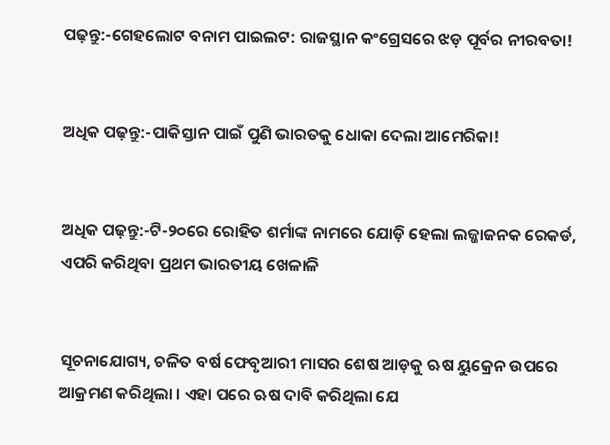ପଢ଼ନ୍ତୁ:-ଗେହଲୋଟ ବନାମ ପାଇଲଟ: ରାଜସ୍ଥାନ କଂଗ୍ରେସରେ ଝଡ଼ ପୂର୍ବର ନୀରବତା!


ଅଧିକ ପଢ଼ନ୍ତୁ:-ପାକିସ୍ତାନ ପାଇଁ ପୁଣି ଭାରତକୁ ଧୋକା ଦେଲା ଆମେରିକା!


ଅଧିକ ପଢ଼ନ୍ତୁ:-ଟି-୨୦ରେ ରୋହିତ ଶର୍ମାଙ୍କ ନାମରେ ଯୋଡ଼ି ହେଲା ଲଜ୍ଜାଜନକ ରେକର୍ଡ, ଏପରି କରିଥିବା ପ୍ରଥମ ଭାରତୀୟ ଖେଳାଳି


ସୂଚନାଯୋଗ୍ୟ, ଚଳିତ ବର୍ଷ ଫେବୃଆରୀ ମାସର ଶେଷ ଆଡ଼କୁ ଋଷ ୟୁକ୍ରେନ ଉପରେ ଆକ୍ରମଣ କରିଥିଲା । ଏହା ପରେ ଋଷ ଦାବି କରିଥିଲା ଯେ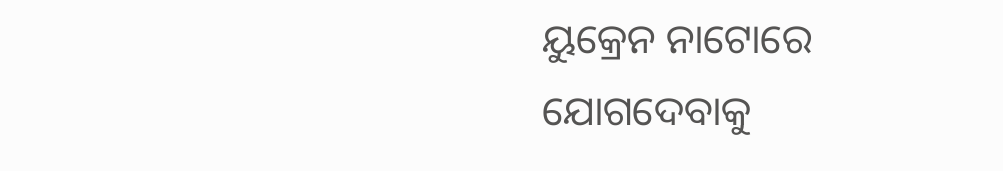ୟୁକ୍ରେନ ନାଟୋରେ ଯୋଗଦେବାକୁ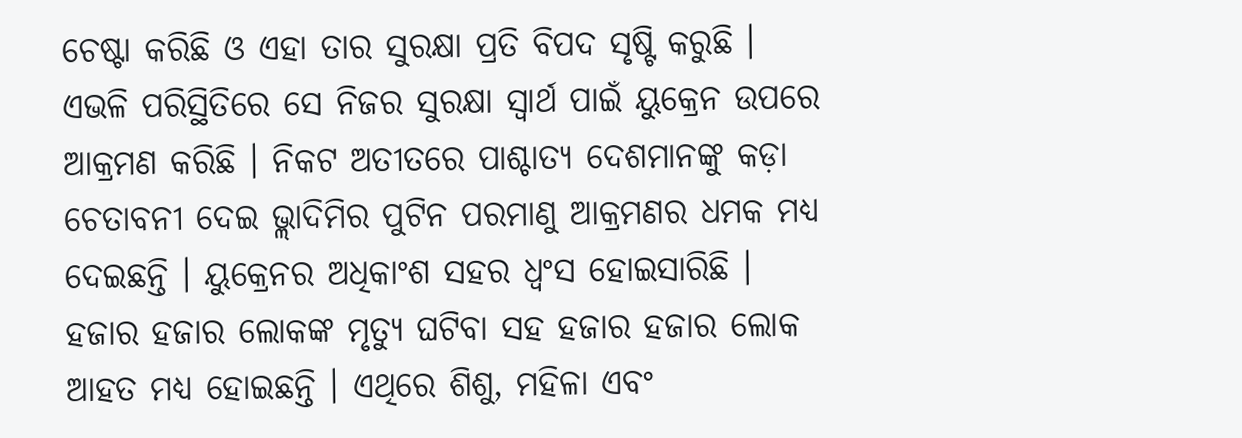ଚେଷ୍ଟା କରିଛି ଓ ଏହା ତାର ସୁରକ୍ଷା ପ୍ରତି ବିପଦ ସୃଷ୍ଟି କରୁଛି । ଏଭଳି ପରିସ୍ଥିତିରେ ସେ ନିଜର ସୁରକ୍ଷା ସ୍ୱାର୍ଥ ପାଇଁ ୟୁକ୍ରେନ ଉପରେ ଆକ୍ରମଣ କରିଛି । ନିକଟ ଅତୀତରେ ପାଶ୍ଚାତ୍ୟ ଦେଶମାନଙ୍କୁ କଡ଼ା ଚେତାବନୀ ଦେଇ ଭ୍ଲାଦିମିର ପୁଟିନ ପରମାଣୁ ଆକ୍ରମଣର ଧମକ ମଧ୍ୟ ଦେଇଛନ୍ତି । ୟୁକ୍ରେନର ଅଧିକାଂଶ ସହର ଧ୍ୱଂସ ହୋଇସାରିଛି । ହଜାର ହଜାର ଲୋକଙ୍କ ମୃତ୍ୟୁ ଘଟିବା ସହ ହଜାର ହଜାର ଲୋକ ଆହତ ମଧ୍ୟ ହୋଇଛନ୍ତି । ଏଥିରେ ଶିଶୁ, ମହିଳା ଏବଂ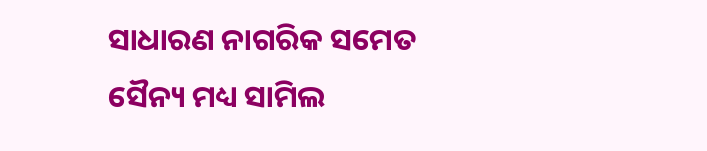ସାଧାରଣ ନାଗରିକ ସମେତ ସୈନ୍ୟ ମଧ୍ୟ ସାମିଲ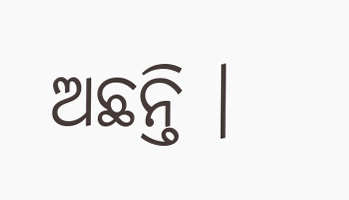ଅଛନ୍ତି ।